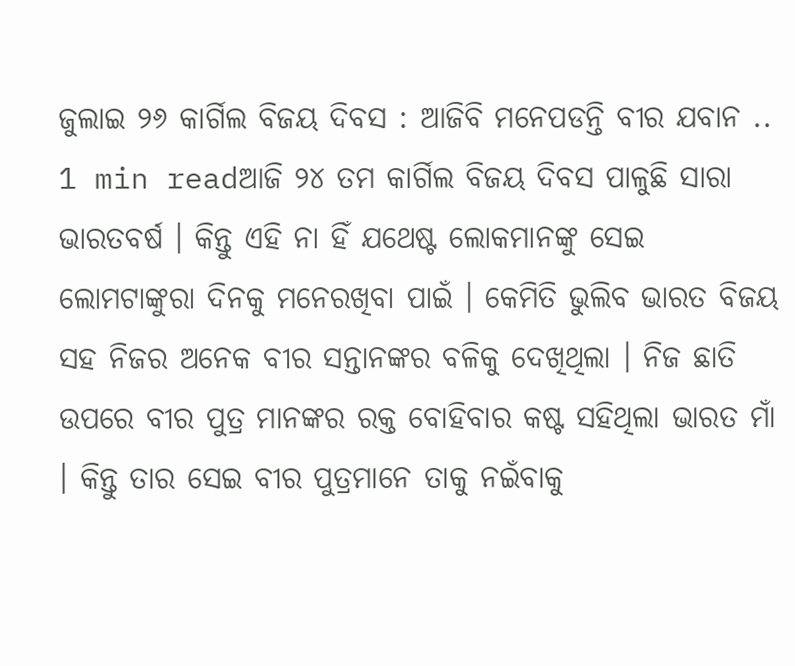ଜୁଲାଇ ୨୬ କାର୍ଗିଲ ବିଜୟ ଦିବସ : ଆଜିବି ମନେପଡନ୍ତି ବୀର ଯବାନ ..
1 min readଆଜି ୨୪ ତମ କାର୍ଗିଲ ବିଜୟ ଦିବସ ପାଳୁଛି ସାରା ଭାରତବର୍ଷ । କିନ୍ତୁ ଏହି ନା ହିଁ ଯଥେଷ୍ଟ ଲୋକମାନଙ୍କୁ ସେଇ ଲୋମଟାଙ୍କୁରା ଦିନକୁ ମନେରଖିବା ପାଇଁ । କେମିତି ଭୁଲିବ ଭାରତ ବିଜୟ ସହ ନିଜର ଅନେକ ବୀର ସନ୍ତାନଙ୍କର ବଳିକୁ ଦେଖିଥିଲା । ନିଜ ଛାତି ଉପରେ ବୀର ପୁତ୍ର ମାନଙ୍କର ରକ୍ତ ବୋହିବାର କଷ୍ଟ ସହିଥିଲା ଭାରତ ମାଁ । କିନ୍ତୁ ତାର ସେଇ ବୀର ପୁତ୍ରମାନେ ତାକୁ ନଇଁବାକୁ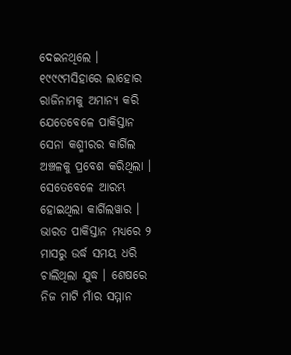ଦେଇନଥିଲେ ।
୧୯୯୯ମସିହାରେ ଲାହୋର ରାଜିନାମକୁ ଅମାନ୍ୟ କରି ଯେତେବେଳେ ପାକିସ୍ତାନ ସେନା କଶ୍ମୀରର କାର୍ଗିଲ ଅଞ୍ଚଳକୁ ପ୍ରବେଶ କରିଥିଲା । ସେତେବେଳେ ଆରମ୍ଭ ହୋଇଥିଲା କାର୍ଗିଲୱାର । ଭାରତ ପାକିସ୍ତାନ ମଧ୍ୟରେ ୨ ମାସରୁ ଉର୍ଦ୍ଧ ସମୟ ଧରି ଚାଲିଥିଲା ଯୁଦ୍ଧ । ଶେଷରେ ନିଜ ମାଟି ମାଁର ସମ୍ମାନ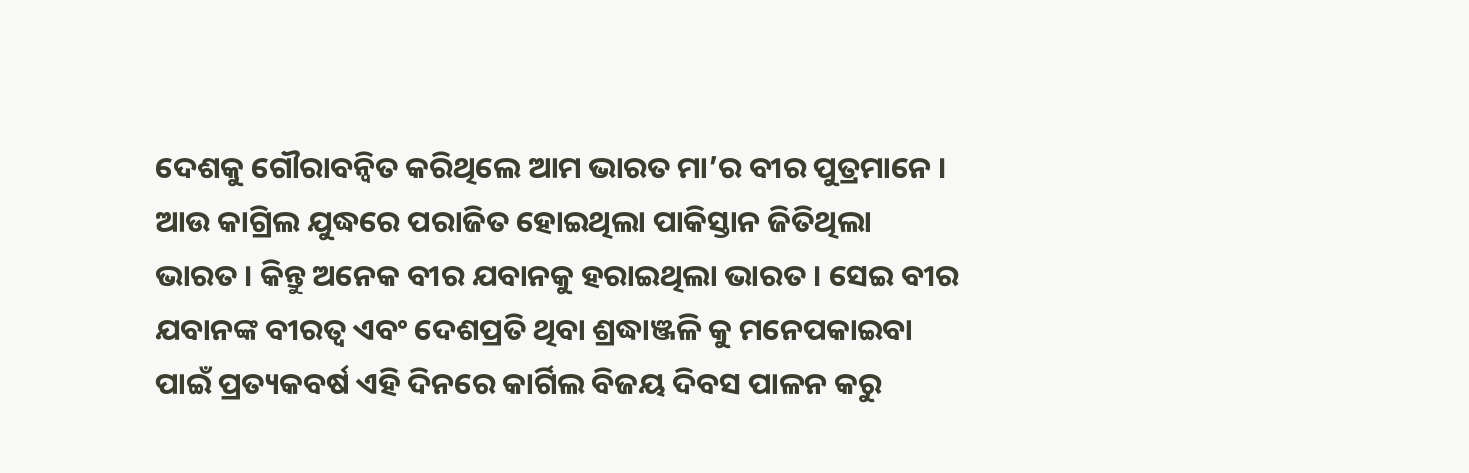ଦେଶକୁ ଗୌରାବନ୍ୱିତ କରିଥିଲେ ଆମ ଭାରତ ମା’ର ବୀର ପୁତ୍ରମାନେ । ଆଉ କାଗ୍ରିଲ ଯୁଦ୍ଧରେ ପରାଜିତ ହୋଇଥିଲା ପାକିସ୍ତାନ ଜିତିଥିଲା ଭାରତ । କିନ୍ତୁ ଅନେକ ବୀର ଯବାନକୁ ହରାଇଥିଲା ଭାରତ । ସେଇ ବୀର ଯବାନଙ୍କ ବୀରତ୍ୱ ଏବଂ ଦେଶପ୍ରତି ଥିବା ଶ୍ରଦ୍ଧାଞ୍ଜଳି କୁ ମନେପକାଇବା ପାଇଁ ପ୍ରତ୍ୟକବର୍ଷ ଏହି ଦିନରେ କାର୍ଗିଲ ବିଜୟ ଦିବସ ପାଳନ କରୁ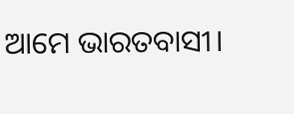ଆମେ ଭାରତବାସୀ।